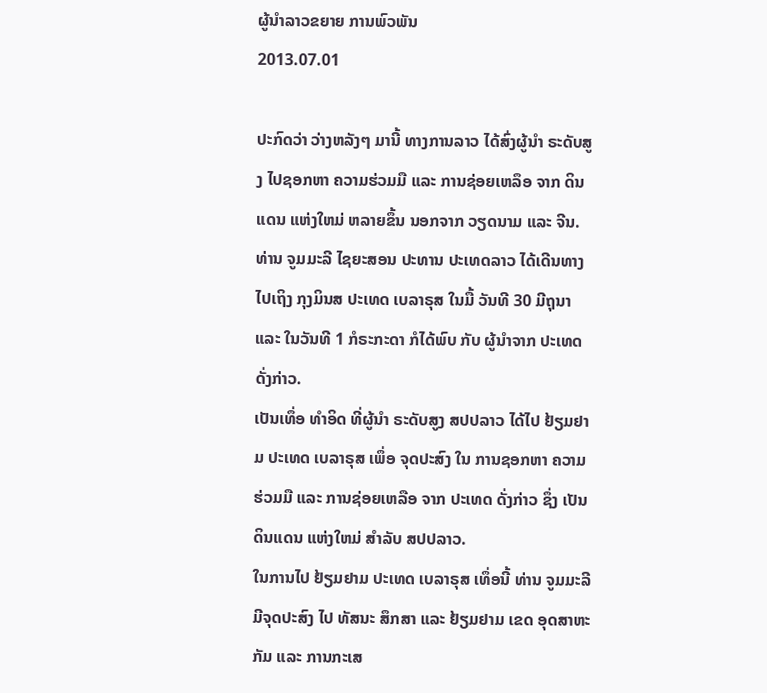ຜູ້ນຳລາວຂຍາຍ ການພົວພັນ
2013.07.01

ປະກົດວ່າ ວ່າງຫລັງໆ ມານີ້ ທາງການລາວ ໄດ້ສົ່ງຜູ້ນຳ ຣະດັບສູງ ໄປຊອກຫາ ຄວາມຮ່ວມມື ແລະ ການຊ່ອຍເຫລຶອ ຈາກ ດິນແດນ ແຫ່ງໃຫມ່ ຫລາຍຂຶ້ນ ນອກຈາກ ວຽດນາມ ແລະ ຈີນ.
ທ່ານ ຈູມມະລີ ໄຊຍະສອນ ປະທານ ປະເທດລາວ ໄດ້ເດີນທາງ ໄປເຖິງ ກຸງມິນສ ປະເທດ ເບລາຣຸສ ໃນມື້ ວັນທີ 30 ມີຖຸນາ ແລະ ໃນວັນທີ 1 ກໍຣະກະດາ ກໍໄດ້ພົບ ກັບ ຜູ້ນຳຈາກ ປະເທດ ດັ່ງກ່າວ.
ເປັນເທຶ່ອ ທຳອິດ ທີ່ຜູ້ນຳ ຣະດັບສູງ ສປປລາວ ໄດ້ໄປ ຢ້ຽມຢາມ ປະເທດ ເບລາຣຸສ ເພຶ່ອ ຈຸດປະສົງ ໃນ ການຊອກຫາ ຄວາມຮ່ວມມື ແລະ ການຊ່ອຍເຫລືອ ຈາກ ປະເທດ ດັ່ງກ່າວ ຊຶ່ງ ເປັນດິນແດນ ແຫ່ງໃຫມ່ ສຳລັບ ສປປລາວ.
ໃນການໄປ ຢ້ຽມຢາມ ປະເທດ ເບລາຣຸສ ເທຶ່ອນີ້ ທ່ານ ຈູມມະລີ ມີຈຸດປະສົງ ໄປ ທັສນະ ສຶກສາ ແລະ ຢ້ຽມຢາມ ເຂດ ອຸດສາຫະກັມ ແລະ ການກະເສ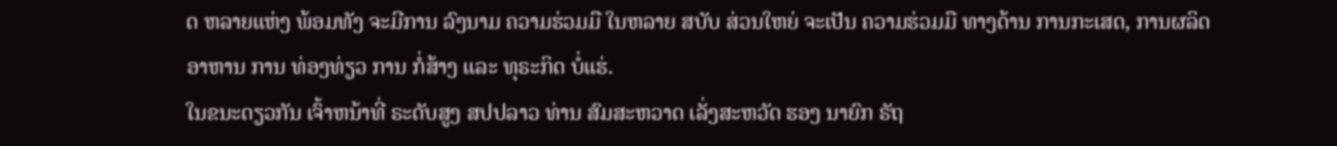ດ ຫລາຍແຫ່ງ ພ້ອມທັງ ຈະມີການ ລົງນາມ ຄວາມຮ່ວມມື ໃນຫລາຍ ສບັບ ສ່ວນໃຫຍ່ ຈະເປັນ ຄວາມຮ່ວມມື ທາງດ້ານ ການກະເສດ, ການຜລິດ ອາຫານ ການ ທ່ອງທ່ຽວ ການ ກໍ່ສ້າງ ແລະ ທຸຣະກິດ ບໍ່ແຮ່.
ໃນຂນະດຽວກັນ ເຈົ້າຫນ້າທີ່ ຣະດັບສູງ ສປປລາວ ທ່ານ ສົມສະຫວາດ ເລັ່ງສະຫວັດ ຮອງ ນາຍົກ ຣັຖ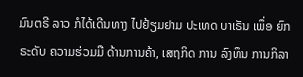ມົນຕຣີ ລາວ ກໍໄດ້ເດີນທາງ ໄປຢ້ຽມຢາມ ປະເທດ ບາເຣັນ ເພຶ່ອ ຍົກຣະດັບ ຄວາມຮ່ວມມື ດ້ານການຄ້າ, ເສຖກິດ ການ ລົງທຶນ ການກິລາ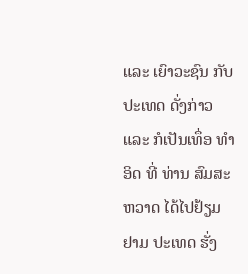ແລະ ເຍົາວະຊົນ ກັບ ປະເທດ ດັ່ງກ່າວ ແລະ ກໍເປັນເທຶ່ອ ທຳອິດ ທີ່ ທ່ານ ສົມສະຫວາດ ໄດ້ໄປຢ້ຽມຢາມ ປະເທດ ຮັ່ງ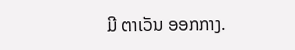ມີ ຕາເວັນ ອອກກາງ.